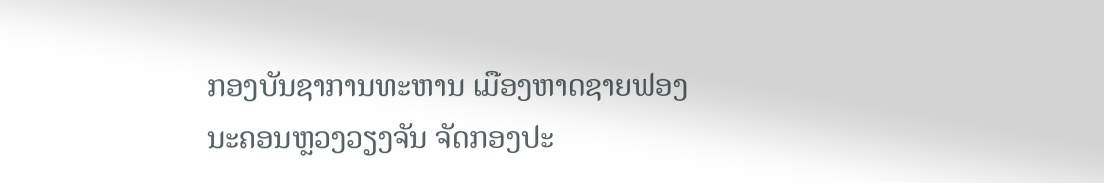ກອງບັນຊາການທະຫານ ເມືອງຫາດຊາຍຟອງ ນະຄອນຫຼວງວຽງຈັນ ຈັດກອງປະ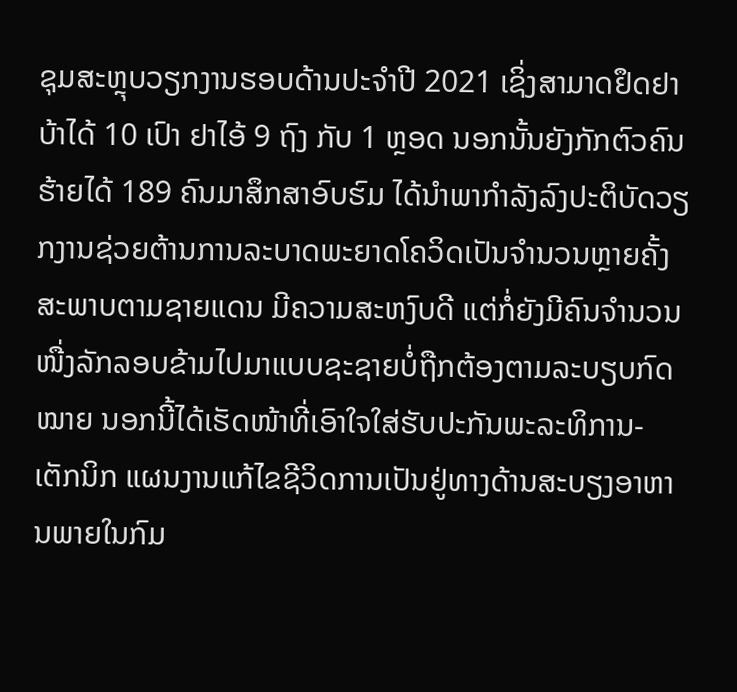ຊຸມສະຫຼຸບວຽກງານຮອບດ້ານປະຈໍາປີ 2021 ເຊິ່ງສາມາດຢຶດຢາບ້າໄດ້ 10 ເປົາ ຢາໄອ້ 9 ຖົງ ກັບ 1 ຫຼອດ ນອກນັ້ນຍັງກັກຕົວຄົນຮ້າຍໄດ້ 189 ຄົນມາສຶກສາອົບຮົມ ໄດ້ນຳພາກຳລັງລົງປະຕິບັດວຽກງານຊ່ວຍຕ້ານການລະບາດພະຍາດໂຄວິດເປັນຈຳນວນຫຼາຍຄັ້ງ ສະພາບຕາມຊາຍແດນ ມີຄວາມສະຫງົບດີ ແຕ່ກໍ່ຍັງມີຄົນຈຳນວນໜື່ງລັກລອບຂ້າມໄປມາແບບຊະຊາຍບໍ່ຖືກຕ້ອງຕາມລະບຽບກົດໝາຍ ນອກນີ້ໄດ້ເຮັດໜ້າທີ່ເອົາໃຈໃສ່ຮັບປະກັນພະລະທິການ-ເຕັກນິກ ແຜນງານແກ້ໄຂຊີວິດການເປັນຢູ່ທາງດ້ານສະບຽງອາຫານພາຍໃນກົມ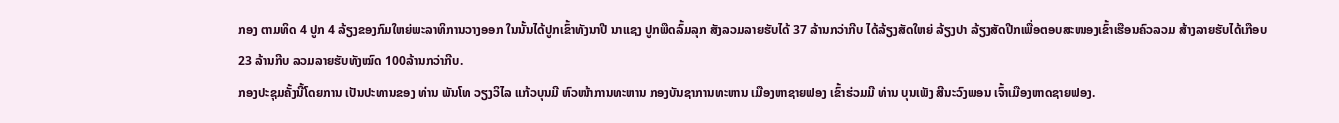ກອງ ຕາມທິດ 4 ປູກ 4 ລ້ຽງຂອງກົມໃຫຍ່ພະລາທິການວາງອອກ ໃນນັ້ນໄດ້ປູກເຂົ້າທັງນາປີ ນາແຊງ ປູກພືດລົ້ມລຸກ ສັງລວມລາຍຮັບໄດ້ 37 ລ້ານກວ່າກີບ ໄດ້ລ້ຽງສັດໃຫຍ່ ລ້ຽງປາ ລ້ຽງສັດປີກເພື່ອຕອບສະໜອງເຂົ້າເຮືອນຄົວລວມ ສ້າງລາຍຮັບໄດ້ເກືອບ 23 ລ້ານກີບ ລວມລາຍຮັບທັງໝົດ 100ລ້ານກວ່າກີບ.
ກອງປະຊຸມຄັ້ງນີ້ໂດຍການ ເປັນປະທານຂອງ ທ່ານ ພັນໂທ ວຽງວິໄລ ແກ້ວບຸນມີ ຫົວໜ້າການທະຫານ ກອງບັນຊາການທະຫານ ເມືອງຫາຊາຍຟອງ ເຂົ້າຮ່ວມມີ ທ່ານ ບຸນເພັງ ສີນະວົງພອນ ເຈົ້າເມືອງຫາດຊາຍຟອງ.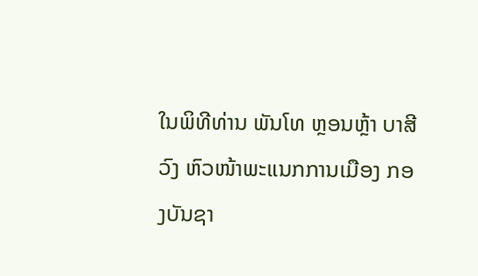ໃນພິທີທ່ານ ພັນໂທ ຫຼອນຫຼ້າ ບາສີວົງ ຫົວໜ້າພະແນກການເມືອງ ກອງບັນຊາ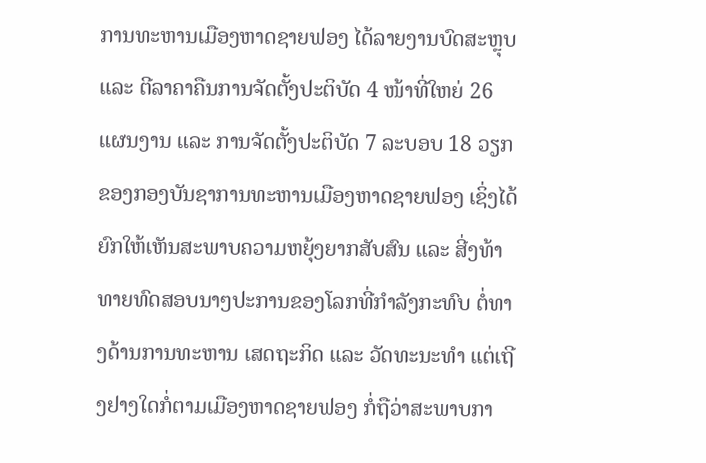ການທະຫານເມືອງຫາດຊາຍຟອງ ໄດ້ລາຍງານບົດສະຫຼຸບ ແລະ ຕີລາຄາຄືນການຈັດຕັ້ງປະຕິບັດ 4 ໜ້າທີ່ໃຫຍ່ 26 ແຜນງານ ແລະ ການຈັດຕັ້ງປະຕິບັດ 7 ລະບອບ 18 ວຽກ ຂອງກອງບັນຊາການທະຫານເມືອງຫາດຊາຍຟອງ ເຊິ່ງໄດ້ຍົກໃຫ້ເຫັນສະພາບຄວາມຫຍຸ້ງຍາກສັບສົນ ແລະ ສີ່ງທ້າທາຍທົດສອບນາໆປະການຂອງໂລກທີ່ກຳລັງກະທົບ ຕໍ່ທາງດ້ານການທະຫານ ເສດຖະກິດ ແລະ ວັດທະນະທຳ ແຕ່ເຖີງຢາງໃດກໍ່ຕາມເມືອງຫາດຊາຍຟອງ ກໍ່ຖືວ່າສະພາບກາ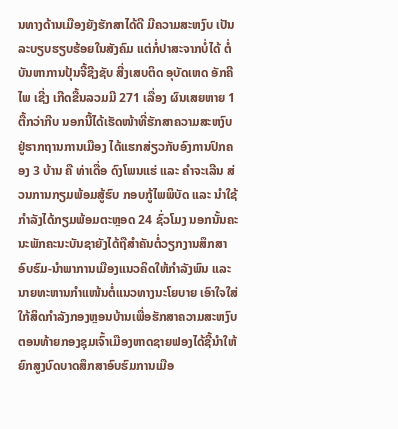ນທາງດ້ານເມືອງຍັງຮັກສາໄດ້ດີ ມີຄວາມສະຫງົບ ເປັນລະບຽບຮຽບຮ້ອຍໃນສັງຄົມ ແຕ່ກໍ່ປາສະຈາກບໍ່ໄດ້ ຕໍ່ບັນຫາການປຸ້ນຈີ້ຊີງຊັບ ສີ່ງເສບຕິດ ອຸບັດເຫດ ອັກຄີໄພ ເຊີ່ງ ເກີດຂື້ນລວມມີ 271 ເລື່ອງ ຜົນເສຍຫາຍ 1 ຕື້ກວ່າກີບ ນອກນີ້ໄດ້ເຮັດໜ້າທີ່ຮັກສາຄວາມສະຫງົບ ຢູ່ຮາກຖານການເມືອງ ໄດ້ແຮກສ່ຽວກັບອົງການປົກຄອງ 3 ບ້ານ ຄື ທ່າເດື່ອ ດົງໂພນແຮ່ ແລະ ຄຳຈະເລີນ ສ່ວນການກຽມພ້ອມສູ້ຮົບ ກອບກູ້ໄພພິບັດ ແລະ ນຳໃຊ້ກຳລັງໄດ້ກຽມພ້ອມຕະຫຼອດ 24 ຊົ່ວໂມງ ນອກນັ້ນຄະນະພັກຄະນະບັນຊາຍັງໄດ້ຖືສຳຄັນຕໍ່ວຽກງານສຶກສາອົບຮົມ-ນຳພາການເມືອງແນວຄິດໃຫ້ກຳລັງພົນ ແລະ ນາຍທະຫານກຳແໜ້ນຕໍ່ແນວທາງນະໂຍບາຍ ເອົາໃຈໃສ່ໃກ້ສິດກຳລັງກອງຫຼອນບ້ານເພື່ອຮັກສາຄວາມສະຫງົບ ຕອນທ້າຍກອງຊຸມເຈົ້າເມືອງຫາດຊາຍຟອງໄດ້ຊີ້ນຳໃຫ້ຍົກສູງບົດບາດສຶກສາອົບຮົມການເມືອ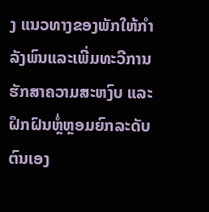ງ ແນວທາງຂອງພັກໃຫ້ກຳລັງພົນແລະເພີ່ມທະວີການຮັກສາຄວາມສະຫງົບ ແລະ ຝຶກຝົນຫຼໍ່ຫຼອມຍົກລະດັບຕົນເອງ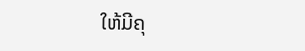ໃຫ້ມີຄຸ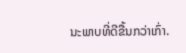ນະພາບທີ່ດີຂື້ນກວ່າເກົ່າ.